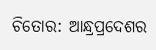ଚିତୋର: ଆନ୍ଧ୍ରପ୍ରଦେଶର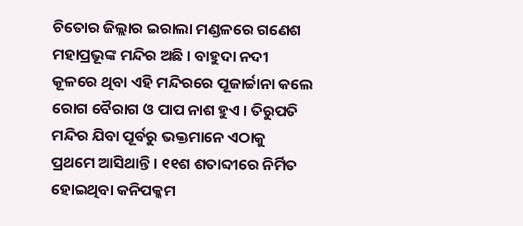ଚିତୋର ଜିଲ୍ଲାର ଇରାଲା ମଣ୍ଡଳରେ ଗଣେଶ ମହାପ୍ରଭୂଙ୍କ ମନ୍ଦିର ଅଛି । ବାହୁଦା ନଦୀ କୂଳରେ ଥିବା ଏହି ମନ୍ଦିରରେ ପୂଜାର୍ଚ୍ଚାନା କଲେ ରୋଗ ବୈରାଗ ଓ ପାପ ନାଶ ହୁଏ । ତିରୁପତି ମନ୍ଦିର ଯିବା ପୂର୍ବରୁ ଭକ୍ତମାନେ ଏଠାକୁ ପ୍ରଥମେ ଆସିଥାନ୍ତି । ୧୧ଶ ଶତାବ୍ଦୀରେ ନିର୍ମିତ ହୋଇଥିବା କନିପକ୍କମ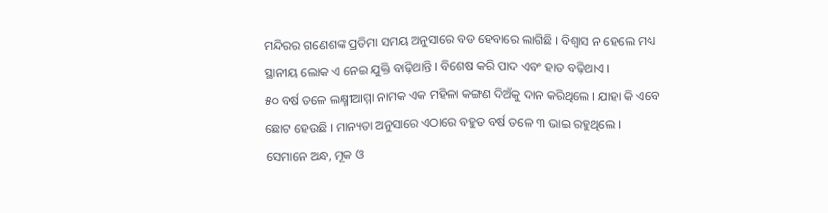ମନ୍ଦିରର ଗଣେଶଙ୍କ ପ୍ରତିମା ସମୟ ଅନୁସାରେ ବଡ ହେବାରେ ଲାଗିଛି । ବିଶ୍ୱାସ ନ ହେଲେ ମଧ୍ୟ ସ୍ଥାନୀୟ ଲୋକ ଏ ନେଇ ଯୁକ୍ତି ବାଢ଼ିଥାନ୍ତି । ବିଶେଷ କରି ପାଦ ଏବଂ ହାତ ବଢ଼ିଥାଏ ।
୫୦ ବର୍ଷ ତଳେ ଲକ୍ଷ୍ମୀଆମ୍ମା ନାମକ ଏକ ମହିଳା କଙ୍ଗଣ ଦିଅଁକୁ ଦାନ କରିଥିଲେ । ଯାହା କି ଏବେ ଛୋଟ ହେଉଛି । ମାନ୍ୟତା ଅନୁସାରେ ଏଠାରେ ବହୁତ ବର୍ଷ ତଳେ ୩ ଭାଇ ରହୁଥିଲେ । ସେମାନେ ଅନ୍ଧ, ମୂକ ଓ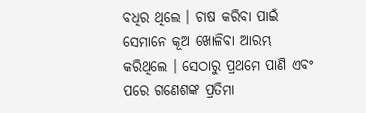ବଧିର ଥିଲେ । ଚାଷ କରିବା ପାଇଁ ସେମାନେ କୂଅ ଖୋଳିବା ଆରମ୍ଭ କରିଥିଲେ । ସେଠାରୁ ପ୍ରଥମେ ପାଣି ଏବଂ ପରେ ଗଣେଶଙ୍କ ପ୍ରତିମା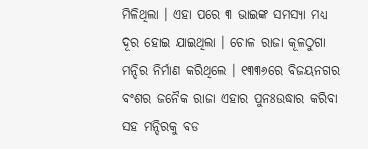ମିଳିଥିଲା । ଏହା ପରେ ୩ ଭାଇଙ୍କ ସମସ୍ୟା ମଧ୍ୟ ଦୂର ହୋଇ ଯାଇଥିଲା । ଚୋଳ ରାଜା କୂଳଠୁଗା ମନ୍ଦିର ନିର୍ମାଣ କରିଥିଲେ । ୧୩୩୬ରେ ବିଜୟନଗର ବଂଶର ଜନୈକ ରାଜା ଏହାର ପୁନଃଉଦ୍ଧାର କରିବା ସହ ମନ୍ଦିରକୁ ବଡ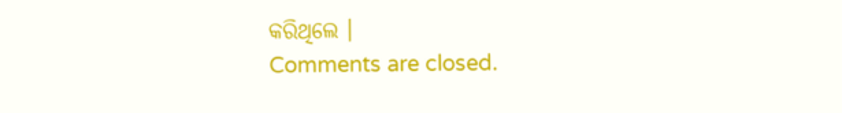କରିଥିଲେ ।
Comments are closed.